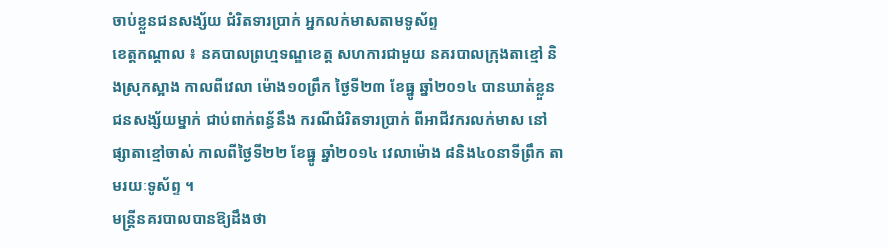ចាប់ខ្លួនជនសង្ស័យ ជំរិតទារប្រាក់ អ្នកលក់មាសតាមទូស័ព្ទ
ខេត្តកណ្តាល ៖ នគបាលព្រហ្មទណ្ឌខេត្ត សហការជាមួយ នគរបាលក្រុងតាខ្មៅ និងស្រុកស្អាង កាលពីវេលា ម៉ោង១០ព្រឹក ថ្ងៃទី២៣ ខែធ្នូ ឆ្នាំ២០១៤ បានឃាត់ខ្លួន ជនសង្ស័យម្នាក់ ជាប់ពាក់ពន្ធ័នឹង ករណីជំរិតទារប្រាក់ ពីអាជីវករលក់មាស នៅផ្សាតាខ្មៅចាស់ កាលពីថ្ងៃទី២២ ខែធ្នូ ឆ្នាំ២០១៤ វេលាម៉ោង ៨និង៤០នាទីព្រឹក តាមរយៈទូស័ព្ទ ។
មន្ត្រីនគរបាលបានឱ្យដឹងថា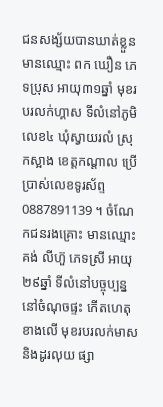ជនសង្ស័យបានឃាត់ខ្លួន មានឈ្មោះ ពក ឃឿន ភេទប្រុស អាយុ៣១ឆ្នាំ មុខរបរលក់ហ្គាស ទីលំនៅភូមិលេខ៤ ឃុំស្វាយរលំ ស្រុកស្អាង ខេត្តកណ្ដាល ប្រើប្រាស់លេខទូរស័ព្ទ 0887891139 ។ ចំណែកជនរងគ្រោះ មានឈ្មោះ គង់ លីហ៊ួ ភេទស្រី អាយុ២៩ឆ្នាំ ទីលំនៅបច្ចុប្បន្ន នៅចំណុចផ្ទះ កើតហេតុខាងលើ មុខរបរលក់មាស និងដូរលុយ ផ្សា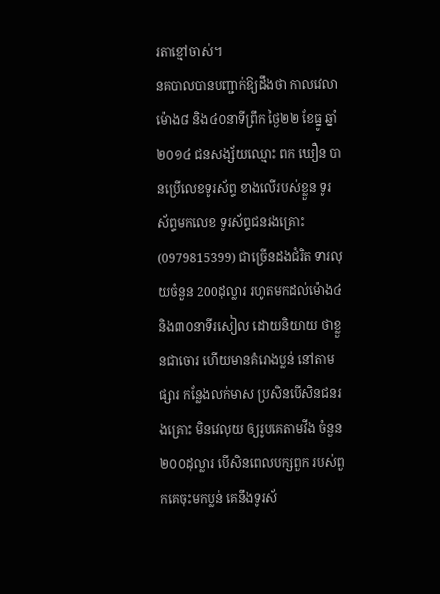រតាខ្មៅចាស់។
នគបាលបានបញ្ជាក់ឱ្យដឹងថា កាលវេលាម៉ោង៨ និង៤០នាទីព្រឹក ថ្ងៃ២២ ខែធ្នូ ឆ្នាំ២០១៤ ជនសង្ស័យឈ្មោះ ពក ឃឿន បានប្រើលេខទូរស័ព្ទ ខាងលើរបស់ខ្លួន ទូរស័ព្ទមកលេខ ទូរស័ព្ទជនរងគ្រោះ (0979815399) ជាច្រើនដងជំរិត ទារលុយចំនួន 200ដុល្លារ រហូតមកដល់ម៉ោង៤ និង៣០នាទីរសៀល ដោយនិយាយ ថាខ្លួនជាចោរ ហើយមានគំរោងប្លន់ នៅតាមផ្សារ កន្លែងលក់មាស ប្រសិនបើសិនជនរងគ្រោះ មិនវេលុយ ឲ្យរូបគេតាមវីង ចំនួន២០០ដុល្លារ បើសិនពេលបក្សពួក របស់ពួកគេចុះមកប្លន់ គេនឹងទូរស័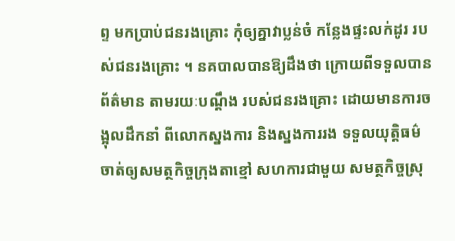ព្ទ មកប្រាប់ជនរងគ្រោះ កុំឲ្យគ្នាវាប្លន់ចំ កន្លែងផ្ទះលក់ដូរ របស់ជនរងគ្រោះ ។ នគបាលបានឱ្យដឹងថា ក្រោយពីទទួលបានព័ត៌មាន តាមរយៈបណ្ដឹង របស់ជនរងគ្រោះ ដោយមានការចង្អុលដឹកនាំ ពីលោកស្នងការ និងស្នងការរង ទទួលយុត្តិធម៌ ចាត់ឲ្យសមត្ថកិច្ចក្រុងតាខ្មៅ សហការជាមួយ សមត្ថកិច្ចស្រុ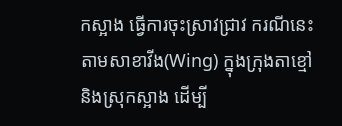កស្អាង ធ្វើការចុះស្រាវជ្រាវ ករណីនេះ តាមសាខាវីង(Wing) ក្នុងក្រុងតាខ្មៅ និងស្រុកស្អាង ដើម្បី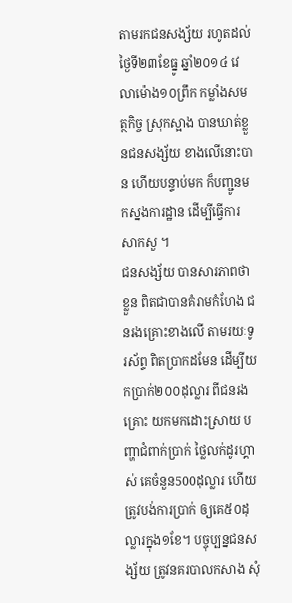តាមរកជនសង្ស័យ រហូតដល់ ថ្ងៃទី២៣ខែធ្នូ ឆ្នាំ២០១៤ វេលាម៉ោង១០ព្រឹក កម្លាំងសមត្ថកិច្ច ស្រុកស្អាង បានឃាត់ខ្លួនជនសង្ស័យ ខាងលើនោះបាន ហើយបន្ទាប់មក ក៏បញ្ជូនមកស្នងការដ្ឋាន ដើម្បីធ្វើការសាកសួ ។
ជនសង្ស័យ បានសារភាពថាខ្លួន ពិតជាបានគំរាមកំហែង ជនរងគ្រោះខាងលើ តាមរយៈទូរស័ព្ទ ពិតប្រាកដមែន ដើម្បីយកប្រាក់២០០ដុល្លារ ពីជនរងគ្រោះ យកមកដោះស្រាយ បញ្ហាជំពាក់ប្រាក់ ថ្លៃលក់ដូរហ្គាស់ គេចំនួន500ដុល្លារ ហើយត្រូវបង់ការប្រាក់ ឲ្យគេ៥០ដុល្លារក្នុង១ខែ។ បច្ចុប្បន្នជនសង្ស័យ ត្រូវនគរបាលកសាង សុំ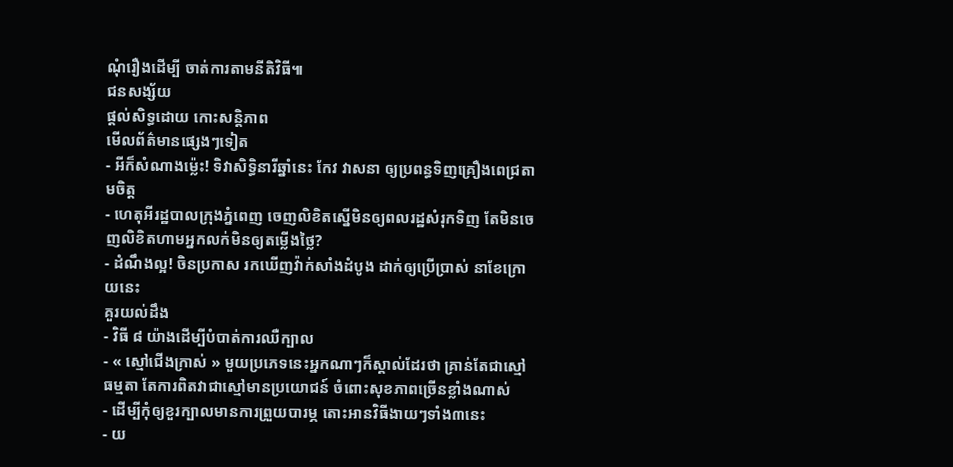ណុំរឿងដើម្បី ចាត់ការតាមនីតិវិធី៕
ជនសង្ស័យ
ផ្តល់សិទ្ធដោយ កោះសន្តិភាព
មើលព័ត៌មានផ្សេងៗទៀត
- អីក៏សំណាងម្ល៉េះ! ទិវាសិទ្ធិនារីឆ្នាំនេះ កែវ វាសនា ឲ្យប្រពន្ធទិញគ្រឿងពេជ្រតាមចិត្ត
- ហេតុអីរដ្ឋបាលក្រុងភ្នំពេញ ចេញលិខិតស្នើមិនឲ្យពលរដ្ឋសំរុកទិញ តែមិនចេញលិខិតហាមអ្នកលក់មិនឲ្យតម្លើងថ្លៃ?
- ដំណឹងល្អ! ចិនប្រកាស រកឃើញវ៉ាក់សាំងដំបូង ដាក់ឲ្យប្រើប្រាស់ នាខែក្រោយនេះ
គួរយល់ដឹង
- វិធី ៨ យ៉ាងដើម្បីបំបាត់ការឈឺក្បាល
- « ស្មៅជើងក្រាស់ » មួយប្រភេទនេះអ្នកណាៗក៏ស្គាល់ដែរថា គ្រាន់តែជាស្មៅធម្មតា តែការពិតវាជាស្មៅមានប្រយោជន៍ ចំពោះសុខភាពច្រើនខ្លាំងណាស់
- ដើម្បីកុំឲ្យខួរក្បាលមានការព្រួយបារម្ភ តោះអានវិធីងាយៗទាំង៣នេះ
- យ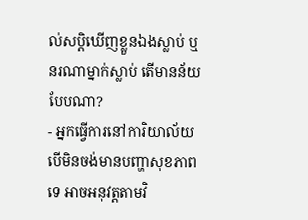ល់សប្តិឃើញខ្លួនឯងស្លាប់ ឬនរណាម្នាក់ស្លាប់ តើមានន័យបែបណា?
- អ្នកធ្វើការនៅការិយាល័យ បើមិនចង់មានបញ្ហាសុខភាពទេ អាចអនុវត្តតាមវិ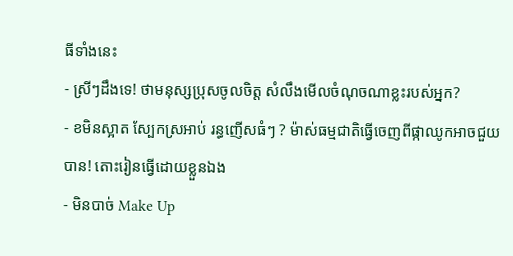ធីទាំងនេះ
- ស្រីៗដឹងទេ! ថាមនុស្សប្រុសចូលចិត្ត សំលឹងមើលចំណុចណាខ្លះរបស់អ្នក?
- ខមិនស្អាត ស្បែកស្រអាប់ រន្ធញើសធំៗ ? ម៉ាស់ធម្មជាតិធ្វើចេញពីផ្កាឈូកអាចជួយបាន! តោះរៀនធ្វើដោយខ្លួនឯង
- មិនបាច់ Make Up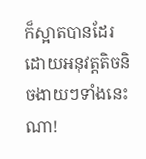ក៏ស្អាតបានដែរ ដោយអនុវត្តតិចនិចងាយៗទាំងនេះណា!